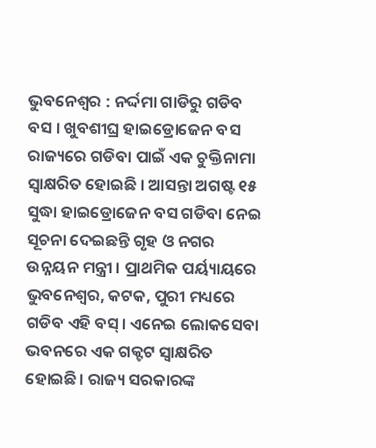ଭୁବନେଶ୍ୱର : ନର୍ଦ୍ଦମା ଗାଡିରୁ ଗଡିବ ବସ । ଖୁବଶୀଘ୍ର ହାଇଡ୍ରୋଜେନ ବସ ରାଜ୍ୟରେ ଗଡିବା ପାଇଁ ଏକ ଚୁକ୍ତିନାମା ସ୍ୱାକ୍ଷରିତ ହୋଇଛି । ଆସନ୍ତା ଅଗଷ୍ଟ ୧୫ ସୁଦ୍ଧା ହାଇଡ୍ରୋଜେନ ବସ ଗଡିବା ନେଇ ସୂଚନା ଦେଇଛନ୍ତି ଗୃହ ଓ ନଗର ଉନ୍ନୟନ ମନ୍ତ୍ରୀ । ପ୍ରାଥମିକ ପର୍ୟ୍ୟାୟରେ ଭୁବନେଶ୍ୱର, କଟକ, ପୁରୀ ମଧ୍ୟରେ ଗଡିବ ଏହି ବସ୍। ଏନେଇ ଲୋକସେବା ଭବନରେ ଏକ ଗକ୍ଟଟ ସ୍ୱାକ୍ଷରିତ ହୋଇଛି। ରାଜ୍ୟ ସରକାରଙ୍କ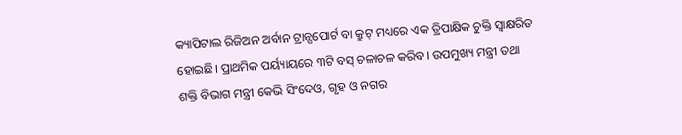କ୍ୟାପିଟାଲ ରିଜିଅନ ଅର୍ବାନ ଟ୍ରାନ୍ସପୋର୍ଟ ବା କ୍ରୁଟ୍ ମଧ୍ୟରେ ଏକ ତ୍ରିପାକ୍ଷିକ ଚୁକ୍ତି ସ୍ୱାକ୍ଷରିତ ହୋଇଛି। ପ୍ରାଥମିକ ପର୍ୟ୍ୟାୟରେ ୩ଟି ବସ୍ ଚଳାଚଳ କରିବ। ଉପମୁଖ୍ୟ ମନ୍ତ୍ରୀ ତଥା ଶକ୍ତି ବିଭାଗ ମନ୍ତ୍ରୀ କେଭି ସିଂଦେଓ, ଗୃହ ଓ ନଗର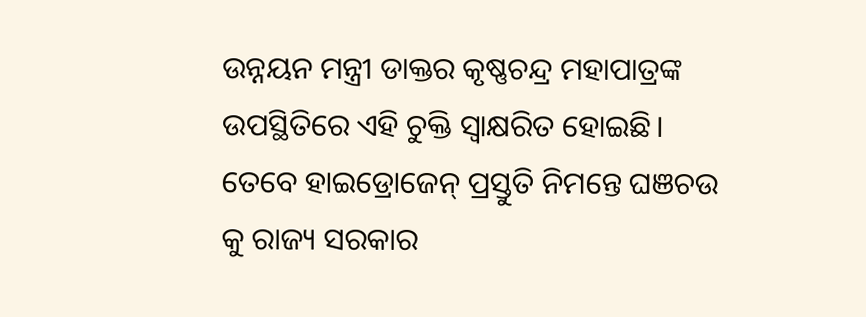ଉନ୍ନୟନ ମନ୍ତ୍ରୀ ଡାକ୍ତର କୃଷ୍ଣଚନ୍ଦ୍ର ମହାପାତ୍ରଙ୍କ ଉପସ୍ଥିତିରେ ଏହି ଚୁକ୍ତି ସ୍ୱାକ୍ଷରିତ ହୋଇଛି। ତେବେ ହାଇଡ୍ରୋଜେନ୍ ପ୍ରସ୍ତୁତି ନିମନ୍ତେ ଘଞଚଉ କୁ ରାଜ୍ୟ ସରକାର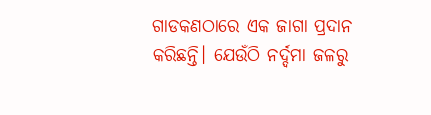ଗାଡକଣଠାରେ ଏକ ଜାଗା ପ୍ରଦାନ କରିଛନ୍ତି। ଯେଉଁଠି ନର୍ଦ୍ଦମା ଜଳରୁ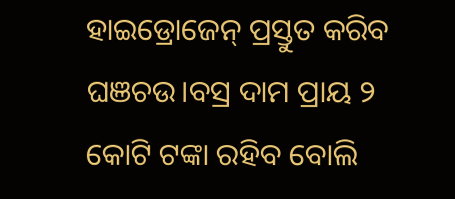ହାଇଡ୍ରୋଜେନ୍ ପ୍ରସ୍ତୁତ କରିବ ଘଞଚଉ।ବସ୍ର ଦାମ ପ୍ରାୟ ୨ କୋଟି ଟଙ୍କା ରହିବ ବୋଲି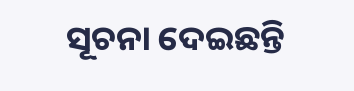ସୂଚନା ଦେଇଛନ୍ତି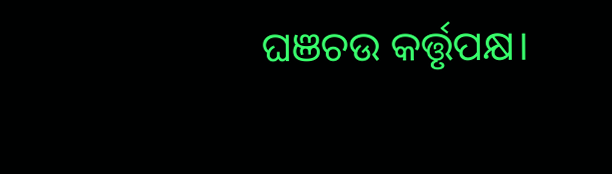ଘଞଚଉ କର୍ତ୍ତୃପକ୍ଷ।